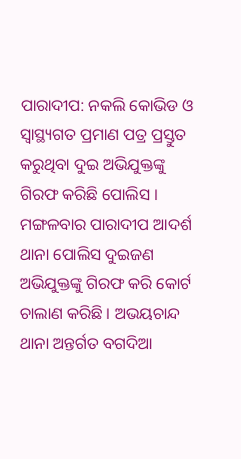ପାରାଦୀପ: ନକଲି କୋଭିଡ ଓ ସ୍ୱାସ୍ଥ୍ୟଗତ ପ୍ରମାଣ ପତ୍ର ପ୍ରସ୍ତୁତ କରୁଥିବା ଦୁଇ ଅଭିଯୁକ୍ତଙ୍କୁ ଗିରଫ କରିଛି ପୋଲିସ । ମଙ୍ଗଳବାର ପାରାଦୀପ ଆଦର୍ଶ ଥାନା ପୋଲିସ ଦୁଇଜଣ ଅଭିଯୁକ୍ତଙ୍କୁ ଗିରଫ କରି କୋର୍ଟ ଚାଲାଣ କରିଛି । ଅଭୟଚାନ୍ଦ ଥାନା ଅନ୍ତର୍ଗତ ବଗଦିଆ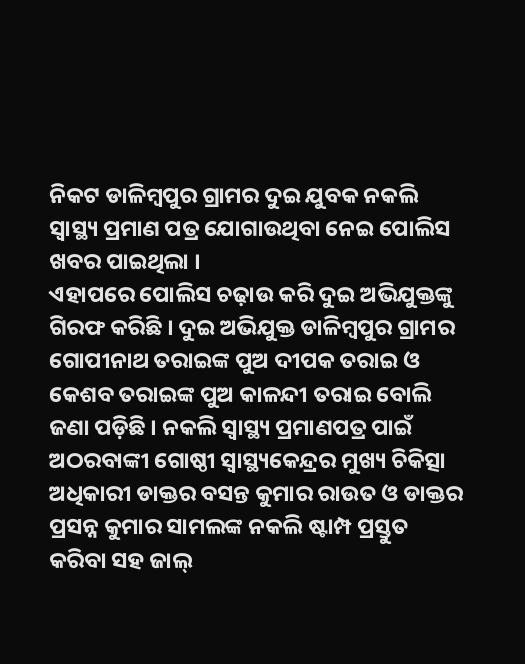ନିକଟ ଡାଳିମ୍ବପୁର ଗ୍ରାମର ଦୁଇ ଯୁବକ ନକଲି ସ୍ୱାସ୍ଥ୍ୟ ପ୍ରମାଣ ପତ୍ର ଯୋଗାଉଥିବା ନେଇ ପୋଲିସ ଖବର ପାଇଥିଲା ।
ଏହାପରେ ପୋଲିସ ଚଢ଼ାଉ କରି ଦୁଇ ଅଭିଯୁକ୍ତଙ୍କୁ ଗିରଫ କରିଛି । ଦୁଇ ଅଭିଯୁକ୍ତ ଡାଳିମ୍ବପୁର ଗ୍ରାମର ଗୋପୀନାଥ ତରାଇଙ୍କ ପୁଅ ଦୀପକ ତରାଇ ଓ କେଶବ ତରାଇଙ୍କ ପୁଅ କାଳନ୍ଦୀ ତରାଇ ବୋଲି ଜଣା ପଡ଼ିଛି । ନକଲି ସ୍ବାସ୍ଥ୍ୟ ପ୍ରମାଣପତ୍ର ପାଇଁ ଅଠରବାଙ୍କୀ ଗୋଷ୍ଠୀ ସ୍ୱାସ୍ଥ୍ୟକେନ୍ଦ୍ରର ମୁଖ୍ୟ ଚିକିତ୍ସା ଅଧିକାରୀ ଡାକ୍ତର ବସନ୍ତ କୁମାର ରାଉତ ଓ ଡାକ୍ତର ପ୍ରସନ୍ନ କୁମାର ସାମଲଙ୍କ ନକଲି ଷ୍ଟାମ୍ପ ପ୍ରସ୍ତୁତ କରିବା ସହ ଜାଲ୍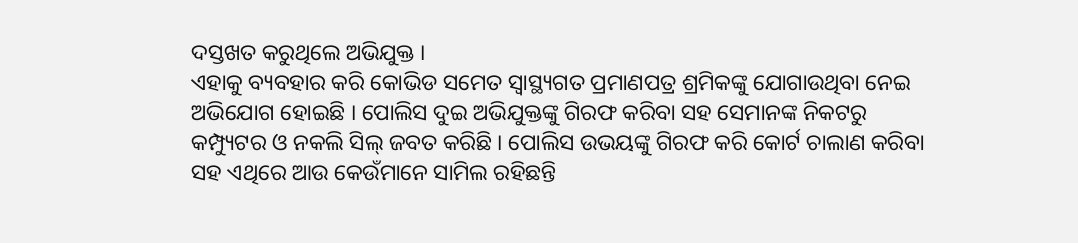ଦସ୍ତଖତ କରୁଥିଲେ ଅଭିଯୁକ୍ତ ।
ଏହାକୁ ବ୍ୟବହାର କରି କୋଭିଡ ସମେତ ସ୍ୱାସ୍ଥ୍ୟଗତ ପ୍ରମାଣପତ୍ର ଶ୍ରମିକଙ୍କୁ ଯୋଗାଉଥିବା ନେଇ ଅଭିଯୋଗ ହୋଇଛି । ପୋଲିସ ଦୁଇ ଅଭିଯୁକ୍ତଙ୍କୁ ଗିରଫ କରିବା ସହ ସେମାନଙ୍କ ନିକଟରୁ କମ୍ପ୍ୟୁଟର ଓ ନକଲି ସିଲ୍ ଜବତ କରିଛି । ପୋଲିସ ଉଭୟଙ୍କୁ ଗିରଫ କରି କୋର୍ଟ ଚାଲାଣ କରିବା ସହ ଏଥିରେ ଆଉ କେଉଁମାନେ ସାମିଲ ରହିଛନ୍ତି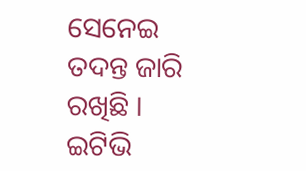ସେନେଇ ତଦନ୍ତ ଜାରି ରଖିଛି ।
ଇଟିଭି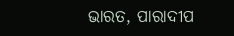ଭାରତ, ପାରାଦୀପ